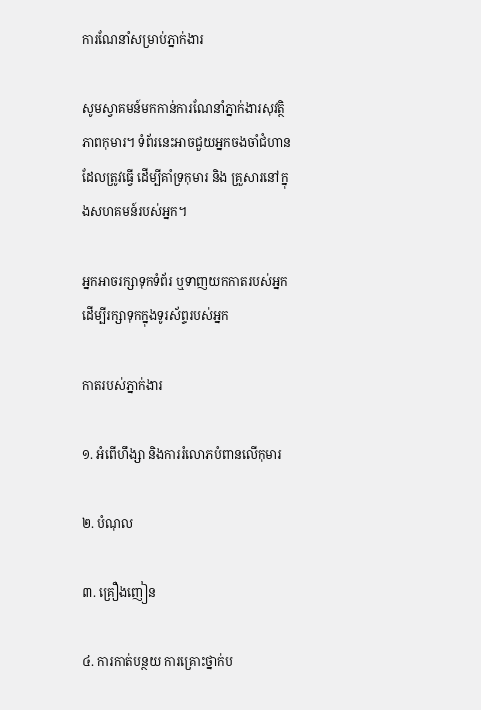ការណែនាំសម្រាប់ភ្នាក់ងារ

សូមស្វាគមន៍មកកាន់ការណែនាំភ្នាក់ងារសុវត្ថិភាពកុមារ។ ទំព័រនេះអាចជួយអ្នកចងចាំជំហានដែលត្រូវធ្វើ ដើម្បីគាំទ្រកុមារ និង គ្រួសារនៅក្នុងសហគមន៍របស់អ្នក។

អ្នកអាចរក្សាទុកទំព័រ ឬទាញយកកាតរបស់អ្នក ដើម្បីរក្សាទុកក្នុងទូរស័ព្ទរបស់អ្នក

កាតរបស់ភ្នាក់ងារ

១. អំពើហឹង្សា និងការរំលោភបំពានលើកុមារ

២. បំណុល

៣. គ្រឿងញៀន

៤. ការកាត់បន្ថយ ការគ្រោះថ្នាក់ប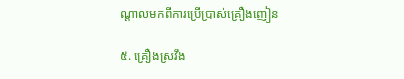ណ្តាលមកពីការប្រើប្រាស់គ្រឿងញៀន

៥. គ្រឿងស្រវឹង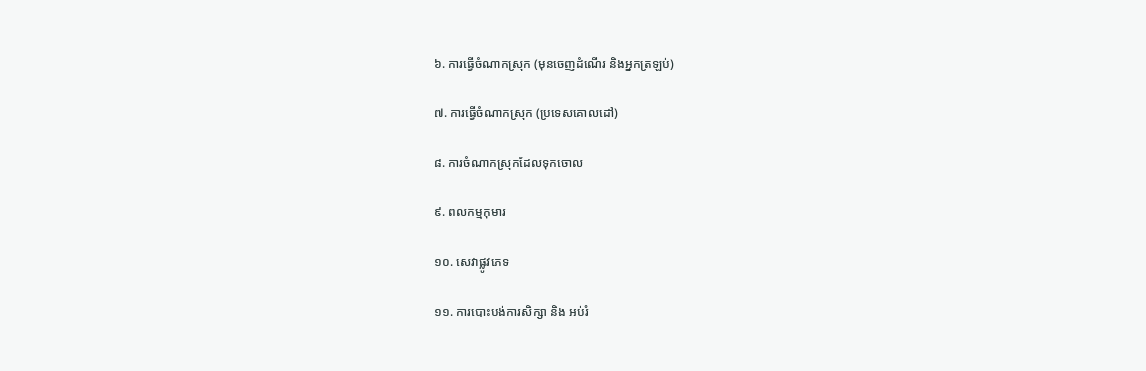៦. ការធ្វើចំណាកស្រុក (មុនចេញដំណើរ និងអ្នកត្រឡប់)

៧. ការធ្វើចំណាកស្រុក (ប្រទេសគោលដៅ)

៨. ការចំណាកស្រុកដែលទុកចោល

៩. ពលកម្មកុមារ

១០. សេវាផ្លូវភេទ

១១. ការបោះបង់ការសិក្សា និង អប់រំ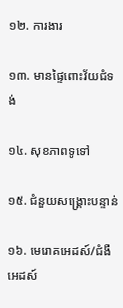១២. ការងារ

១៣. មានផ្ទៃពោះវ័យជំទង់

១៤. សុខភាពទូទៅ

១៥. ជំនួយសង្គ្រោះបន្ទាន់

១៦. មេរោគអេដស៍/ជំងឺអេដស៍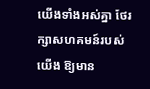យើងទាំងអស់គ្នា ថែរក្សាសហគមន៍របស់យើង ឱ្យមាន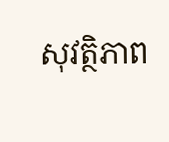សុវត្ថិភាព